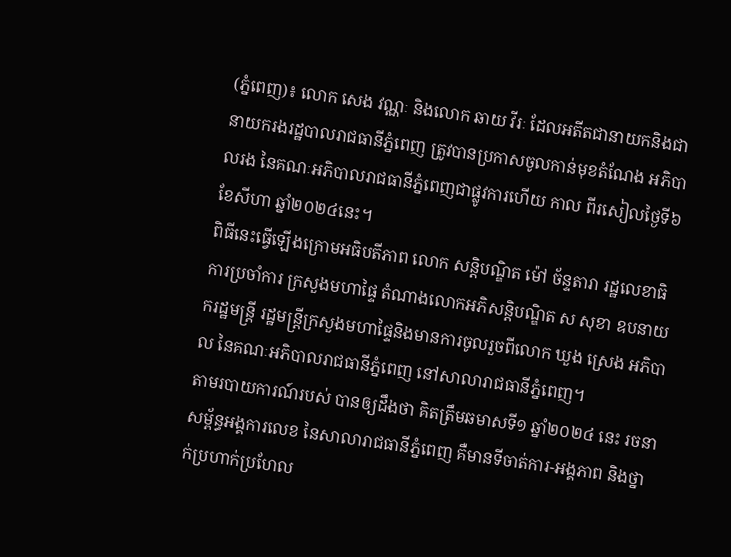(ភ្នំពេញ)៖ លោក សេង វណ្ណៈ និងលោក ឆាយ វីរៈ ដែលអតីតជានាយកនិងជានាយករងរដ្ឋបាលរាជធានីភ្នំពេញ ត្រូវបានប្រកាសចូលកាន់មុខតំណែង អភិបាលរង នៃគណៈអភិបាលរាជធានីភ្នំពេញជាផ្លូវការហើយ កាល ពីរសៀលថ្ងៃទី៦ ខែសីហា ឆ្នាំ២០២៤នេះ។
ពិធីនេះធ្វើឡើងក្រោមអធិបតីភាព លោក សន្តិបណ្ឌិត ម៉ៅ ច័ន្ទតារា រដ្ឋលេខាធិការប្រចាំការ ក្រសួងមហាផ្ទៃ តំណាងលោកអភិសន្តិបណ្ឌិត ស សុខា ឧបនាយករដ្ឋមន្ត្រី រដ្ឋមន្ត្រីក្រសួងមហាផ្ទៃនិងមានការចូលរួចពីលោក ឃួង ស្រេង អភិបាល នៃគណៈអភិបាលរាជធានីភ្នំពេញ នៅសាលារាជធានីភ្នំពេញ។
តាមរបាយការណ៍របស់ បានឲ្យដឹងថា គិតត្រឹមឆមាសទី១ ឆ្នាំ២០២៤ នេះ រចនាសម្ព័ន្ធអង្គការលេខ នៃសាលារាជធានីភ្នំពេញ គឺមានទីចាត់ការ-អង្គភាព និងថ្នាក់ប្រហាក់ប្រហែល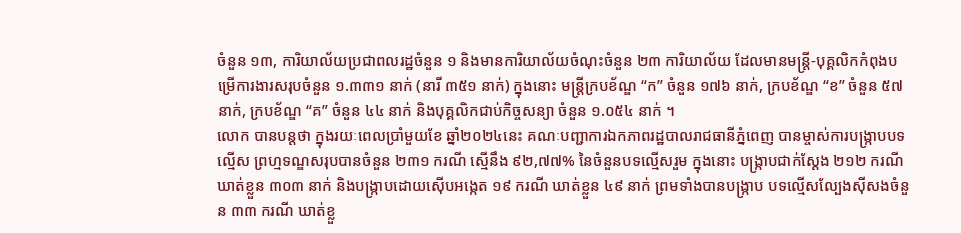ចំនួន ១៣, ការិយាល័យប្រជាពលរដ្ឋចំនួន ១ និងមានការិយាល័យចំណុះចំនួន ២៣ ការិយាល័យ ដែលមានមន្ត្រី-បុគ្គលិកកំពុងបម្រើការងារសរុបចំនួន ១.៣៣១ នាក់ (នារី ៣៥១ នាក់) ក្នុងនោះ មន្ត្រីក្របខ័ណ្ឌ “ក” ចំនួន ១៧៦ នាក់, ក្របខ័ណ្ឌ “ខ” ចំនួន ៥៧ នាក់, ក្របខ័ណ្ឌ “គ” ចំនួន ៤៤ នាក់ និងបុគ្គលិកជាប់កិច្ចសន្យា ចំនួន ១.០៥៤ នាក់ ។
លោក បានបន្តថា ក្នុងរយៈពេលប្រាំមួយខែ ឆ្នាំ២០២៤នេះ គណៈបញ្ជាការឯកភាពរដ្ឋបាលរាជធានីភ្នំពេញ បានម្ចាស់ការបង្ក្រាបបទល្មើស ព្រហ្មទណ្ឌសរុបបានចំនួន ២៣១ ករណី ស្មើនឹង ៩២,៧៧% នៃចំនួនបទល្មើសរួម ក្នុងនោះ បង្ក្រាបជាក់ស្តែង ២១២ ករណី ឃាត់ខ្លួន ៣០៣ នាក់ និងបង្ក្រាបដោយស៊ើបអង្កេត ១៩ ករណី ឃាត់ខ្លួន ៤៩ នាក់ ព្រមទាំងបានបង្ក្រាប បទល្មើសល្បែងស៊ីសងចំនួន ៣៣ ករណី ឃាត់ខ្លួ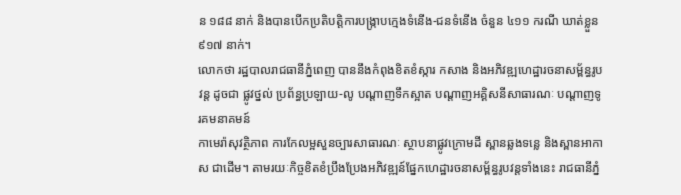ន ១៨៨ នាក់ និងបានបើកប្រតិបត្តិការបង្ក្រាបក្មេងទំនើង-ជនទំនើង ចំនួន ៤១១ ករណី ឃាត់ខ្លួន ៩១៧ នាក់។
លោកថា រដ្ឋបាលរាជធានីភ្នំពេញ បាននឹងកំពុងខិតខំស្ការ កសាង និងអភិវឌ្ឍហេដ្ឋារចនាសម្ព័ន្ធរូបវន្ត ដូចជា ផ្លូវថ្នល់ ប្រព័ន្ធប្រឡាយ-លូ បណ្តាញទឹកស្អាត បណ្តាញអគ្គិសនីសាធារណៈ បណ្តាញទូរគមនាគមន៍
កាមេរ៉ាសុវត្ថិភាព ការកែលម្អសួនច្បារសាធារណៈ ស្ថាបនាផ្លូវក្រោមដី ស្ពានឆ្លងទន្លេ និងស្ពានអាកាស ជាដើម។ តាមរយៈកិច្ចខិតខំប្រឹងប្រែងអភិវឌ្ឍន៍ផ្នែកហេដ្ឋារចនាសម្ព័ន្ធរូបវន្តទាំងនេះ រាជធានីភ្នំ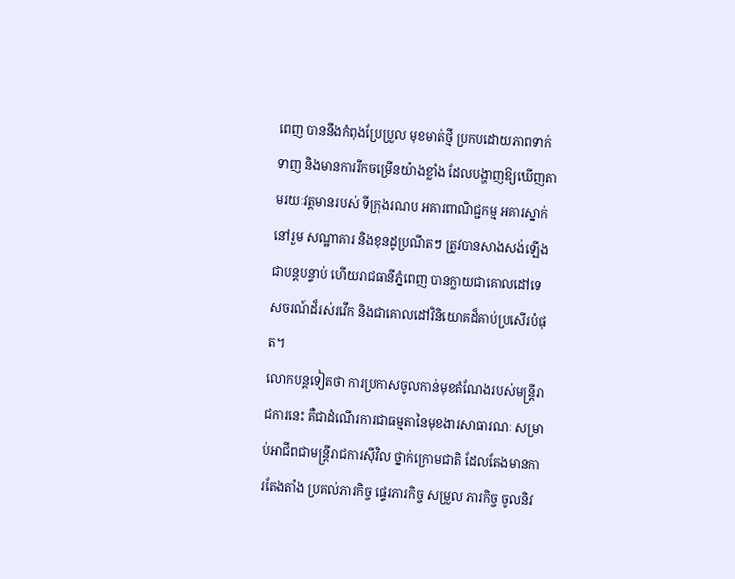ពេញ បាននឹងកំពុងប្រែប្រួល មុខមាត់ថ្មី ប្រកបដោយភាពទាក់ទាញ និងមានការរីកចម្រើនយ៉ាងខ្លាំង ដែលបង្ហាញឱ្យឃើញតាមរយៈវត្តមានរបស់ ទីក្រុងរណប អគារពាណិជ្ជកម្ម អគារស្នាក់នៅរួម សណ្ឋាគារ និងខុនដូប្រណីតៗ ត្រូវបានសាងសង់ឡើងជាបន្តបន្ទាប់ ហើយរាជធានីភ្នំពេញ បានក្លាយជាគោលដៅទេសចរណ៍ដ៏រស់រវើក និងជាគោលដៅវិនិយោគដ៏គាប់ប្រសើរបំផុត។
លោកបន្តទៀតថា ការប្រកាសចូលកាន់មុខតំណែងរបស់មន្ត្រីរាជការនេះ គឺជាដំណើរការជាធម្មតានៃមុខងារសាធារណៈ សម្រាប់អាជីពជាមន្ត្រីរាជការស៊ីវិល ថ្នាក់ក្រោមជាតិ ដែលតែងមានការតែងតាំង ប្រគល់ភារកិច្ច ផ្ទេរភារកិច្ច សម្រួល ភារកិច្ច ចូលនិវ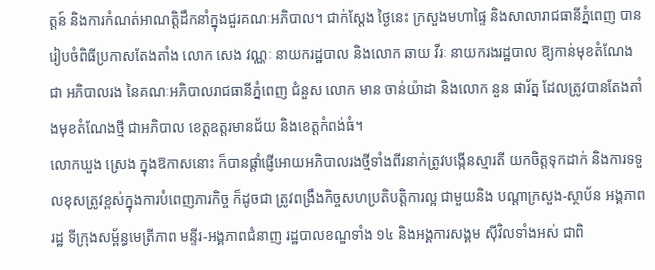ត្តន៍ និងការកំណត់អាណត្តិដឹកនាំក្នុងជួរគណៈអភិបាល។ ជាក់ស្តែង ថ្ងៃនេះ ក្រសួងមហាផ្ទៃ និងសាលារាជធានីភ្នំពេញ បានរៀបចំពិធីប្រកាសតែងតាំង លោក សេង វណ្ណៈ នាយករដ្ឋបាល និងលោក ឆាយ វីរៈ នាយករងរដ្ឋបាល ឱ្យកាន់មុខតំណែងជា អភិបាលរង នៃគណៈអភិបាលរាជធានីភ្នំពេញ ជំនួស លោក មាន ចាន់យ៉ាដា និងលោក នួន ផារ័ត្ន ដែលត្រូវបានតែងតាំងមុខតំណែងថ្មី ជាអភិបាល ខេត្តឧត្តរមានជ័យ និងខេត្តកំពង់ធំ។
លោកឃួង ស្រេង ក្នុងឱកាសនោះ ក៏បានផ្តាំផ្ញើអោយអភិបាលរងថ្មីទាំងពីរនាក់ត្រូវបង្កើនស្មារតី យកចិត្តទុកដាក់ និងការទទួលខុសត្រូវខ្ពស់ក្នុងការបំពេញភារកិច្ច ក៏ដូចជា ត្រូវពង្រឹងកិច្ចសហប្រតិបត្តិការល្អ ជាមួយនិង បណ្តាក្រសួង-ស្ថាប័ន អង្គភាពរដ្ឋ ទីក្រុងសម្ព័ន្ធមេត្រីភាព មន្ទីរ-អង្គភាពជំនាញ រដ្ឋបាលខណ្ឌទាំង ១៤ និងអង្គការសង្គម ស៊ីវិលទាំងអស់ ជាពិ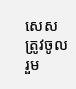សេស ត្រូវចូលរួម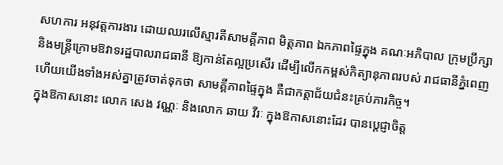សហការ អនុវត្តការងារ ដោយឈរលើស្មារតីសាមគ្គីភាព មិត្តភាព ឯកភាពផ្ទៃក្នុង គណៈអភិបាល ក្រុមប្រឹក្សា និងមន្ត្រីក្រោមឱវាទរដ្ឋបាលរាជធានី ឱ្យកាន់តែល្អប្រសើរ ដើម្បីលើកកម្ពស់កិត្យានុភាពរបស់ រាជធានីភ្នំពេញ ហើយយើងទាំងអស់គ្នាត្រូវចាត់ទុកថា សាមគ្គីភាពផ្ទៃក្នុង គឺជាកត្តាជ័យជំនះគ្រប់ភារកិច្ច។
ក្នុងឱកាសនោះ លោក សេង វណ្ណៈ និងលោក ឆាយ វីរៈ ក្នុងឱកាសនោះដែរ បានប្តេជ្ញាចិត្ត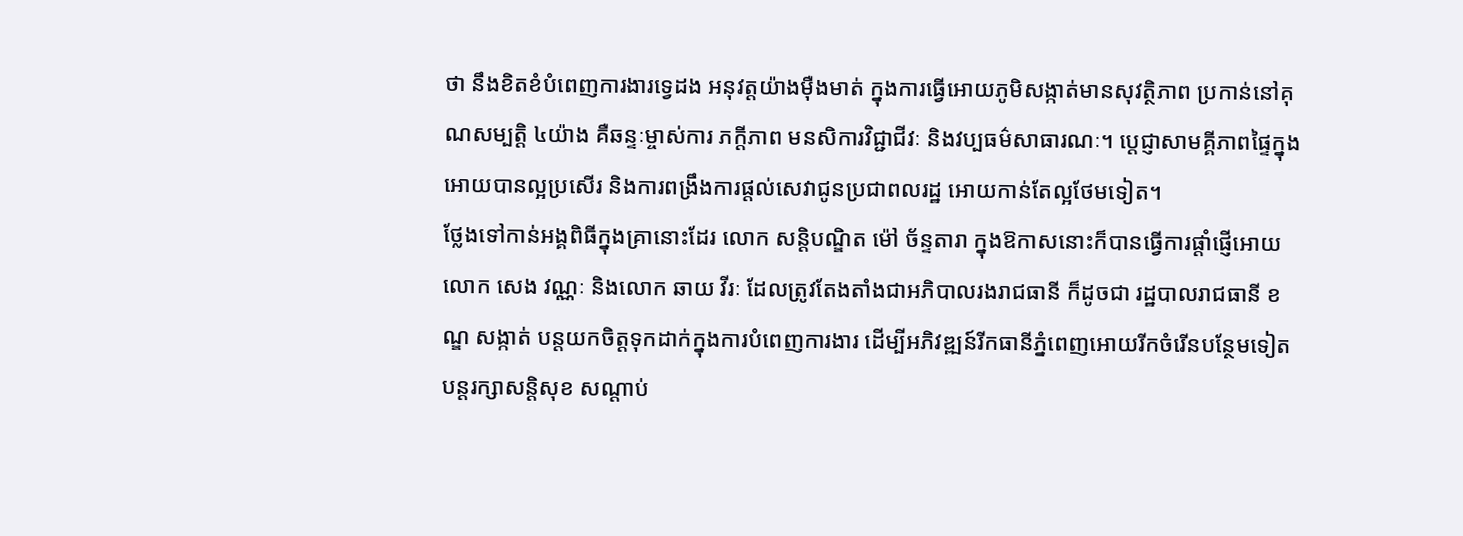ថា នឹងខិតខំបំពេញការងារទ្វេដង អនុវត្តយ៉ាងម៉ឺងមាត់ ក្នុងការធ្វើអោយភូមិសង្កាត់មានសុវត្ថិភាព ប្រកាន់នៅគុណសម្បត្តិ ៤យ៉ាង គឺឆន្ទៈម្ចាស់ការ ភក្តីភាព មនសិការវិជ្ជាជីវៈ និងវប្បធម៌សាធារណៈ។ ប្តេជ្ញាសាមគ្គីភាពផ្ទៃក្នុងអោយបានល្អប្រសើរ និងការពង្រឹងការផ្តល់សេវាជូនប្រជាពលរដ្ឋ អោយកាន់តែល្អថែមទៀត។
ថ្លែងទៅកាន់អង្គពិធីក្នុងគ្រានោះដែរ លោក សន្តិបណ្ឌិត ម៉ៅ ច័ន្ទតារា ក្នុងឱកាសនោះក៏បានធ្វើការផ្តាំផ្ញើអោយលោក សេង វណ្ណៈ និងលោក ឆាយ វីរៈ ដែលត្រូវតែងតាំងជាអភិបាលរងរាជធានី ក៏ដូចជា រដ្ឋបាលរាជធានី ខណ្ឌ សង្កាត់ បន្តយកចិត្តទុកដាក់ក្នុងការបំពេញការងារ ដើម្បីអភិវឌ្ឍន៍រីកធានីភ្នំពេញអោយរីកចំរើនបន្ថែមទៀត បន្តរក្សាសន្តិសុខ សណ្តាប់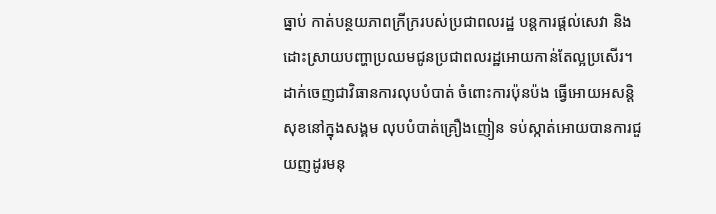ធ្នាប់ កាត់បន្ថយភាពក្រីក្ររបស់ប្រជាពលរដ្ឋ បន្តការផ្តល់សេវា និងដោះស្រាយបញ្ហាប្រឈមជូនប្រជាពលរដ្ឋអោយកាន់តែល្អប្រសើរ។ ដាក់ចេញជាវិធានការលុបបំបាត់ ចំពោះការប៉ុនប៉ង ធ្វើអោយអសន្តិសុខនៅក្នុងសង្គម លុបបំបាត់គ្រឿងញៀន ទប់ស្កាត់អោយបានការជួយញដូរមនុ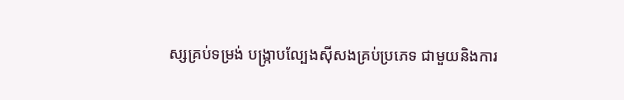ស្សគ្រប់ទម្រង់ បង្ក្រាបល្បែងស៊ីសងគ្រប់ប្រភេទ ជាមួយនិងការ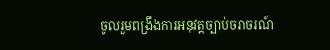ចូលរួមពង្រឹងការអនុវត្តច្បាប់ចរាចរណ៍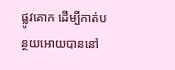ផ្លូវគោក ដើម្បីកាត់បន្ថយអោយបាននៅ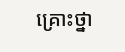គ្រោះថ្នា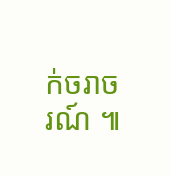ក់ចរាចរណ៍ ៕